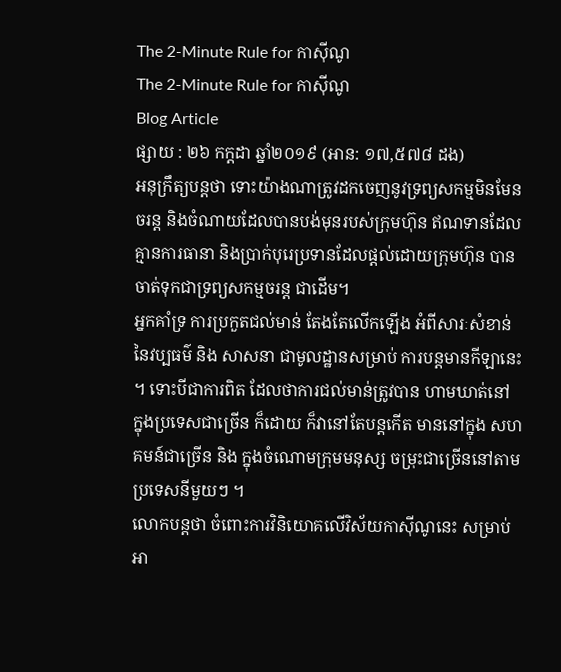The 2-Minute Rule for កាសុីណូ
The 2-Minute Rule for កាសុីណូ
Blog Article
ផ្សាយ : ២៦ កក្តដា ឆ្នាំ២០១៩ (អាន: ១៧,៥៧៨ ដង)
អនុក្រឹត្យបន្តថា ទោះយ៉ាងណាត្រូវដកចេញនូវទ្រព្យសកម្មមិនមែនចរន្ត និងចំណាយដែលបានបង់មុនរបស់ក្រុមហ៊ុន ឥណទានដែលគ្មានការធានា និងប្រាក់បុរេប្រទានដែលផ្ដល់ដោយក្រុមហ៊ុន បានចាត់ទុកជាទ្រព្យសកម្មចរន្ត ជាដើម។
អ្នកគាំទ្រ ការប្រកួតជល់មាន់ តែងតែលើកឡើង អំពីសារៈសំខាន់នៃវប្បធម៌ និង សាសនា ជាមូលដ្ឋានសម្រាប់ ការបន្តមានកីឡានេះ ។ ទោះបីជាការពិត ដែលថាការជល់មាន់ត្រូវបាន ហាមឃាត់នៅ ក្នុងប្រទេសជាច្រើន ក៏ដោយ ក៏វានៅតែបន្តកើត មាននៅក្នុង សហគមន៍ជាច្រើន និង ក្នុងចំណោមក្រុមមនុស្ស ចម្រុះជាច្រើននៅតាមប្រទេសនីមួយៗ ។
លោកបន្តថា ចំពោះការវិនិយោគលើវិស័យកាស៊ីណូនេះ សម្រាប់អា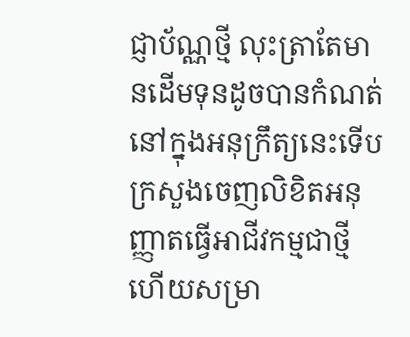ជ្ញាប័ណ្ណថ្មី លុះត្រាតែមានដើមទុនដូចបានកំណត់នៅក្នុងអនុក្រឹត្យនេះទើបក្រសួងចេញលិខិតអនុញ្ញាតធ្វើអាជីវកម្មជាថ្មី ហើយសម្រា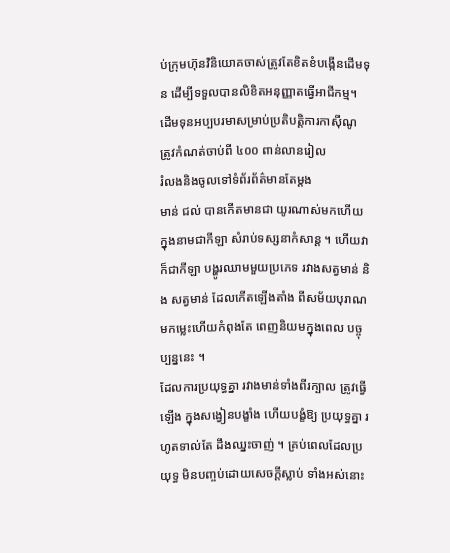ប់ក្រុមហ៊ុនវិនិយោគចាស់ត្រូវតែខិតខំបង្កើនដើមទុន ដើម្បីទទួលបានលិខិតអនុញ្ញាតធ្វើអាជីកម្ម។
ដើមទុនអប្បបរមាសម្រាប់ប្រតិបត្តិការកាស៊ីណូ ត្រូវកំណត់ចាប់ពី ៤០០ ពាន់លានរៀល
រំលងនិងចូលទៅទំព័រព័ត៌មានតែម្តង
មាន់ ជល់ បានកើតមានជា យូរណាស់មកហើយ ក្នុងនាមជាកីឡា សំរាប់ទស្សនាកំសាន្ត ។ ហើយវាក៏ជាកីឡា បង្ហូរឈាមមួយប្រភេទ រវាងសត្វមាន់ និង សត្វមាន់ ដែលកើតឡើងតាំង ពីសម័យបុរាណ មកម្លេះហើយកំពុងតែ ពេញនិយមក្នុងពេល បច្ចុប្បន្ននេះ ។
ដែលការប្រយុទ្ធគ្នា រវាងមាន់ទាំងពីរក្បាល ត្រូវធ្វើឡើង ក្នុងសង្វៀនបង្ខាំង ហើយបង្ខំឱ្យ ប្រយុទ្ធគ្នា រហូតទាល់តែ ដឹងឈ្នះចាញ់ ។ គ្រប់ពេលដែលប្រយុទ្ធ មិនបញ្ចប់ដោយសេចក្តីស្លាប់ ទាំងអស់នោះ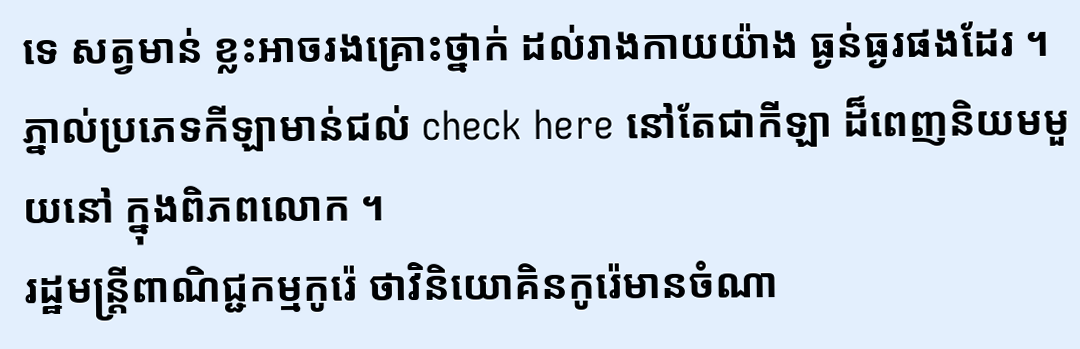ទេ សត្វមាន់ ខ្លះអាចរងគ្រោះថ្នាក់ ដល់រាងកាយយ៉ាង ធ្ងន់ធ្ងរផងដែរ ។ ភ្នាល់ប្រភេទកីឡាមាន់ជល់ check here នៅតែជាកីឡា ដ៏ពេញនិយមមួយនៅ ក្នុងពិភពលោក ។
រដ្ឋមន្ត្រីពាណិជ្ជកម្មកូរ៉េ ថាវិនិយោគិនកូរ៉េមានចំណា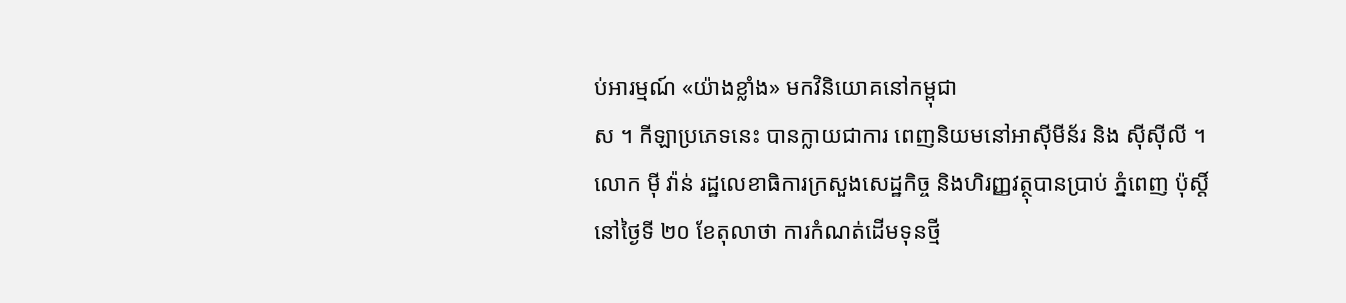ប់អារម្មណ៍ «យ៉ាងខ្លាំង» មកវិនិយោគនៅកម្ពុជា
ស ។ កីឡាប្រភេទនេះ បានក្លាយជាការ ពេញនិយមនៅអាស៊ីមីន័រ និង ស៊ីស៊ីលី ។
លោក ម៉ី វ៉ាន់ រដ្ឋលេខាធិការក្រសួងសេដ្ឋកិច្ច និងហិរញ្ញវត្ថុបានប្រាប់ ភ្នំពេញ ប៉ុស្តិ៍ នៅថ្ងៃទី ២០ ខែតុលាថា ការកំណត់ដើមទុនថ្មី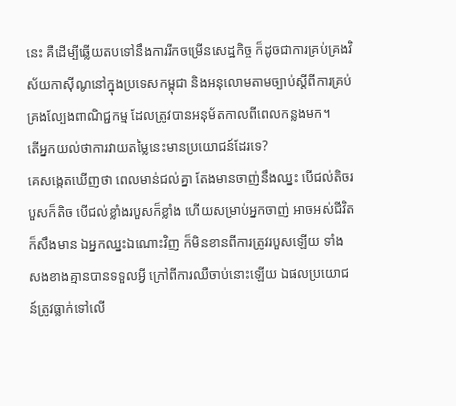នេះ គឺដើម្បីឆ្លើយតបទៅនឹងការរីកចម្រើនសេដ្ឋកិច្ច ក៏ដូចជាការគ្រប់គ្រងវិស័យកាស៊ីណូនៅក្នុងប្រទេសកម្ពុជា និងអនុលោមតាមច្បាប់ស្តីពីការគ្រប់គ្រងល្បែងពាណិជ្ជកម្ម ដែលត្រូវបានអនុម័តកាលពីពេលកន្លងមក។
តើអ្នកយល់ថាការវាយតម្លៃនេះមានប្រយោជន៍ដែរទេ?
គេសង្កេតឃើញថា ពេលមាន់ជល់គ្នា តែងមានចាញ់នឹងឈ្នះ បើជល់តិចរបួសក៏តិច បើជល់ខ្លាំងរបួសក៏ខ្លាំង ហើយសម្រាប់អ្នកចាញ់ អាចអស់ជីវិតក៏សឹងមាន ឯអ្នកឈ្នះឯណោះវិញ ក៏មិនខានពីការត្រូវរបួសឡើយ ទាំងសងខាងគ្មានបានទទួលអ្វី ក្រៅពីការឈឺចាប់នោះឡើយ ឯផលប្រយោជន៍ត្រូវធ្លាក់ទៅលើ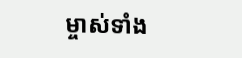ម្ចាស់ទាំង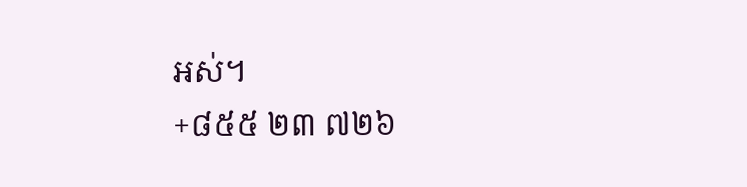អស់។
+៨៥៥ ២៣ ៧២៦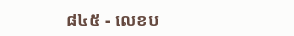៨៤៥ - លេខប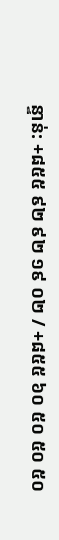ន្ទាន់: +៨៥៥ ៩២ ៩២ ១៩ ០២ / +៨៥៥ ៦០ ៥០ ៥០ ៥០